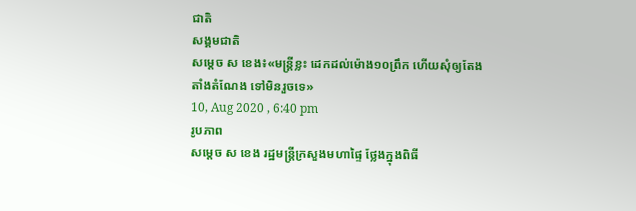ជាតិ
សង្គមជាតិ
សម្តេច ស ខេង៖«មន្រ្តីខ្លះ ដេកដល់ម៉ោង១០ព្រឹក ហើយសុំឲ្យតែងតាំងតំណែង ទៅមិនរួចទេ»
10, Aug 2020 , 6:40 pm
រូបភាព
សម្តេច ស ខេង រដ្ឋមន្រ្តីក្រសួងមហាផ្ទៃ ថ្លែងក្នុងពិធី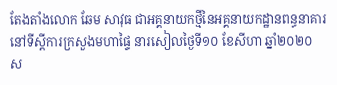តែងតាំងលោក ឆែម សាវុធ ជាអគ្គនាយកថ្មីនៃអគ្គនាយកដ្ឋានពន្ធនាគារ នៅទីស្តីការក្រសួងមហាផ្ទៃ នារសៀលថ្ងៃទី១០ ខែសីហា ឆ្នាំ២០២០
ស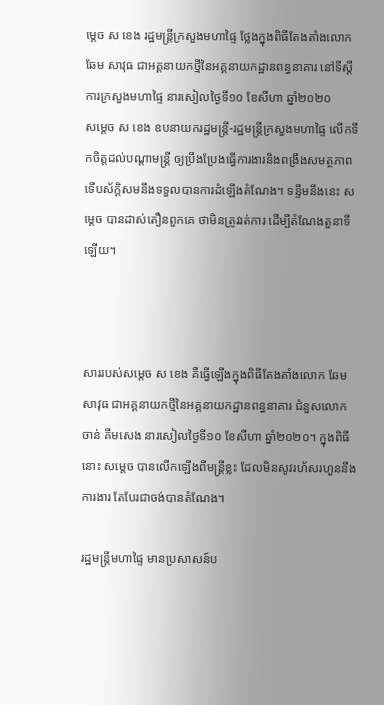ម្តេច ស ខេង រដ្ឋមន្រ្តីក្រសួងមហាផ្ទៃ ថ្លែងក្នុងពិធីតែងតាំងលោក ឆែម សាវុធ ជាអគ្គនាយកថ្មីនៃអគ្គនាយកដ្ឋានពន្ធនាគារ នៅទីស្តីការក្រសួងមហាផ្ទៃ នារសៀលថ្ងៃទី១០ ខែសីហា ឆ្នាំ២០២០
សម្តេច ស ខេង ឧបនាយករដ្ឋមន្រ្តី-រដ្ឋមន្រ្តីក្រសួងមហាផ្ទៃ លើកទឹកចិត្តដល់បណ្តាមន្រ្តី ឲ្យប្រឹងប្រែងធ្វើការងារនិងពង្រឹងសមត្ថភាព ទើបស័ក្តិសមនឹងទទួលបានការដំឡើងតំណែង។ ទន្ទឹមនឹងនេះ សម្តេច បានដាស់តឿនពួកគេ ថាមិនត្រូវរត់ការ ដើម្បីតំណែងតួនាទីឡើយ។



សាររបស់សម្តេច ស ខេង គឺធ្វើឡើងក្នុងពិធីតែងតាំងលោក ឆែម សាវុធ ជាអគ្គនាយកថ្មីនៃអគ្គនាយកដ្ឋានពន្ធនាគារ ជំនួសលោក ចាន់ គីមសេង នារសៀលថ្ងៃទី១០ ខែសីហា ឆ្នាំ២០២០។ ក្នុងពិធីនោះ សម្តេច បានលើកឡើងពីមន្រ្តីខ្លះ ដែលមិនសូវរហ័សរហួននឹងការងារ តែបែរជាចង់បានតំណែង។

រដ្ឋមន្រ្តីមហាផ្ទៃ មានប្រសាសន៍ប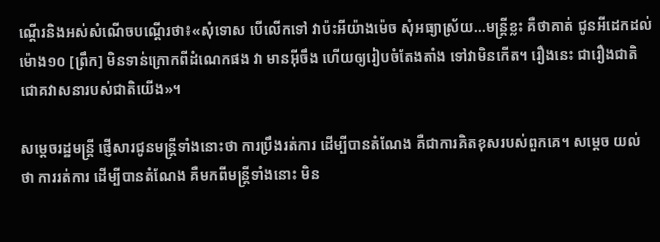ណ្តើរនិងអស់សំណើចបណ្តើរថា៖«សុំទោស បើលើកទៅ វាប៉ះអីយ៉ាងម៉េច សុំអធ្យាស្រ័យ...មន្រ្តីខ្លះ គឺថាគាត់ ជូនអីដេកដល់ម៉ោង១០ [ព្រឹក] មិនទាន់ក្រោកពីដំណេកផង វា មានអ៊ីចឹង ហើយឲ្យរៀបចំតែងតាំង ទៅវាមិនកើត។ រឿងនេះ ជារឿងជាតិ ជោគវាសនារបស់ជាតិយើង»។

សម្តេចរដ្ឋមន្រ្តី ផ្ញើសារជូនមន្រ្តីទាំងនោះថា ការប្រឹងរត់ការ ដើម្បីបានតំណែង គឺជាការគិតខុសរបស់ពួកគេ។ សម្តេច យល់ថា ការរត់ការ ដើម្បីបានតំណែង គឺមកពីមន្រ្តីទាំងនោះ មិន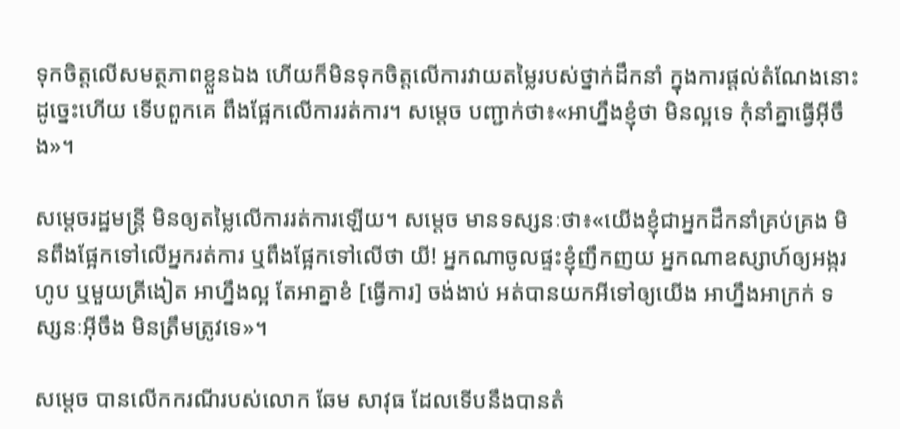ទុកចិត្តលើសមត្ថភាពខ្លួនឯង ហើយក៏មិនទុកចិត្តលើការវាយតម្លៃរបស់ថ្នាក់ដឹកនាំ ក្នុងការផ្តល់តំណែងនោះ ដូច្នេះហើយ ទើបពួកគេ ពឹងផ្អែកលើការរត់ការ។ សម្តេច បញ្ជាក់ថា៖«អាហ្នឹងខ្ញុំថា មិនល្អទេ កុំនាំគ្នាធ្វើអ៊ីចឹង»។

សម្តេចរដ្ឋមន្រ្តី មិនឲ្យតម្លៃលើការរត់ការឡើយ។ សម្តេច មានទស្សនៈថា៖«យើងខ្ញុំជាអ្នកដឹកនាំគ្រប់គ្រង មិនពឹងផ្អែកទៅលើអ្នករត់ការ ឬពឹងផ្អែកទៅលើថា យី! អ្នកណាចូលផ្ទះខ្ញុំញឹកញយ អ្នកណាឧស្សាហ៍ឲ្យអង្ករហូប ឬមួយត្រីងៀត អាហ្នឹងល្អ តែអាគ្នាខំ [ធ្វើការ] ចង់ងាប់ អត់បានយកអីទៅឲ្យយើង អាហ្នឹងអាក្រក់ ទស្សនៈអ៊ីចឹង មិនត្រឹមត្រូវទេ»។

សម្តេច បានលើកករណីរបស់លោក ឆែម សាវុធ ដែលទើបនឹងបានតំ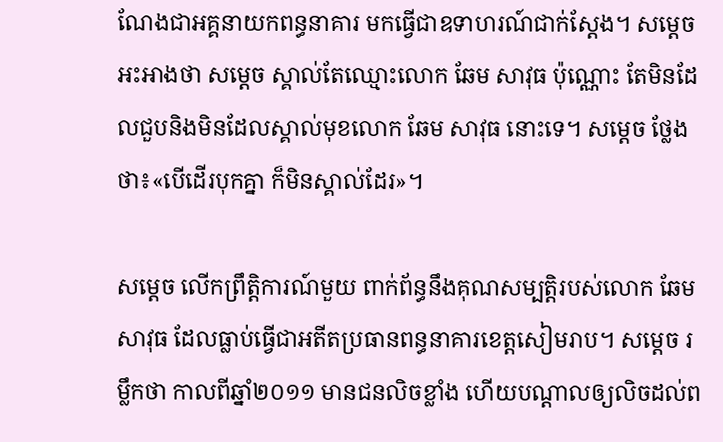ណែងជាអគ្គនាយកពន្ធនាគារ មកធ្វើជាឧទាហរណ៍ជាក់ស្តែង។ សម្តេច អះអាងថា សម្តេច ស្គាល់តែឈ្មោះលោក ឆែម សាវុធ ប៉ុណ្ណោះ តែមិនដែលជួបនិងមិនដែលស្គាល់មុខលោក ឆែម សាវុធ នោះទេ។ សម្តេច ថ្លែងថា៖«បើដើរបុកគ្នា ក៏មិនស្គាល់ដែរ»។

សម្តេច លើកព្រឹត្តិការណ៍មួយ ពាក់ព័ន្ធនឹងគុណសម្បត្តិរបស់លោក ឆែម សាវុធ ដែលធ្លាប់ធ្វើជាអតីតប្រធានពន្ធនាគារខេត្តសៀមរាប។ សម្តេច រម្លឹកថា កាលពីឆ្នាំ២០១១ មានជនលិចខ្លាំង ហើយបណ្តាលឲ្យលិចដល់ព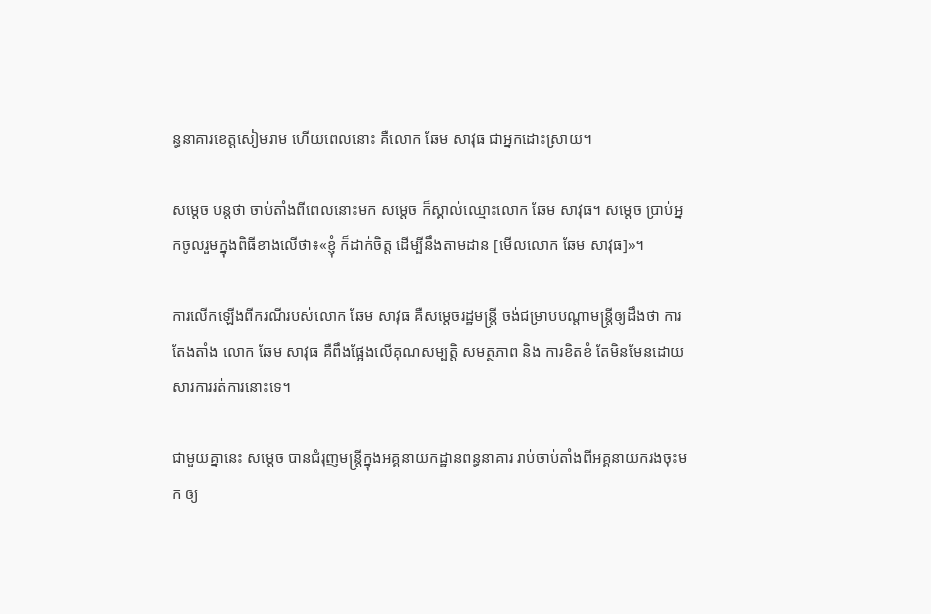ន្ធនាគារខេត្តសៀមរាម ហើយពេលនោះ គឺលោក ឆែម សាវុធ ជាអ្នកដោះស្រាយ។

សម្តេច បន្តថា ចាប់តាំងពីពេលនោះមក សម្តេច ក៏ស្គាល់ឈ្មោះលោក ឆែម សាវុធ។ សម្តេច ប្រាប់អ្នកចូលរួមក្នុងពិធីខាងលើថា៖«ខ្ញុំ ក៏ដាក់ចិត្ត ដើម្បីនឹងតាមដាន [មើលលោក ឆែម សាវុធ]»។

ការលើកឡើងពីករណីរបស់លោក ឆែម សាវុធ គឺសម្តេចរដ្ឋមន្រ្តី ចង់ជម្រាបបណ្តាមន្រ្តីឲ្យដឹងថា ការតែងតាំង លោក ឆែម សាវុធ គឺពឹងផ្អែងលើគុណសម្បត្តិ សមត្ថភាព និង ការខិតខំ តែមិនមែនដោយសារការរត់ការនោះទេ។

ជាមួយគ្នានេះ សម្តេច បានជំរុញមន្រ្តីក្នុងអគ្គនាយកដ្ឋានពន្ធនាគារ រាប់ចាប់តាំងពីអគ្គនាយករងចុះមក ឲ្យ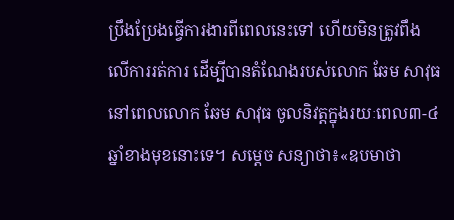ប្រឹងប្រែងធ្វើការងារពីពេលនេះទៅ ហើយមិនត្រូវពឹងលើការរត់ការ ដើម្បីបានតំណែងរបស់លោក ឆែម សាវុធ នៅពេលលោក ឆែម សាវុធ ចូលនិវត្តក្នុងរយៈពេល៣-៤ឆ្នាំខាងមុខនោះទេ។ សម្តេច សន្យាថា៖«ឧបមាថា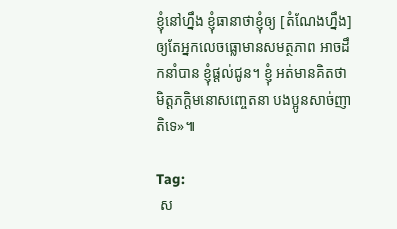ខ្ញុំនៅហ្នឹង ខ្ញុំធានាថាខ្ញុំឲ្យ [តំណែងហ្នឹង] ឲ្យតែអ្នកលេចធ្លោមានសមត្ថភាព អាចដឹកនាំបាន ខ្ញុំផ្តល់ជូន។ ខ្ញុំ អត់មានគិតថា មិត្តភក្តិមនោសញ្ចេតនា បងប្អូនសាច់ញាតិទេ»៕

Tag:
 ស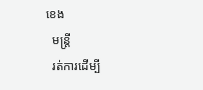ខេង
  មន្រ្តី
  រត់ការដើម្បី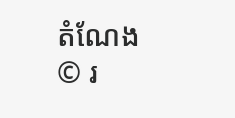តំណែង
© រ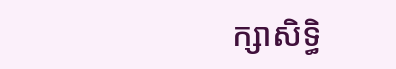ក្សាសិទ្ធិ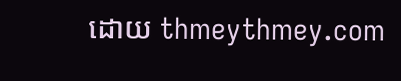ដោយ thmeythmey.com